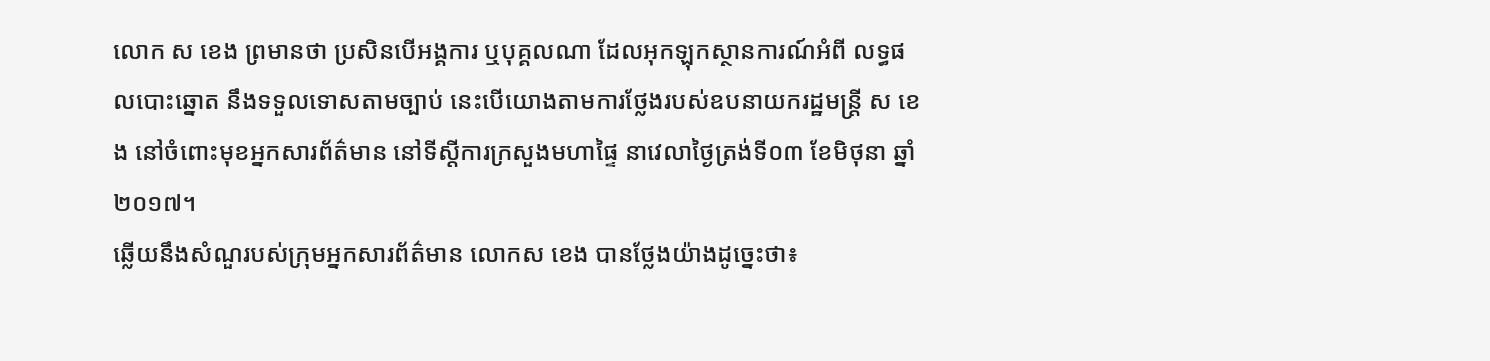លោក ស ខេង ព្រមានថា ប្រសិនបើអង្គការ ឬបុគ្គលណា ដែលអុកឡុកស្ថានការណ៍អំពី លទ្ធផលបោះឆ្នោត នឹងទទួលទោសតាមច្បាប់ នេះបើយោងតាមការថ្លែងរបស់ឧបនាយករដ្ឋមន្រ្តី ស ខេង នៅចំពោះមុខអ្នកសារព័ត៌មាន នៅទីស្តីការក្រសួងមហាផ្ទៃ នាវេលាថ្ងៃត្រង់ទី០៣ ខែមិថុនា ឆ្នាំ២០១៧។
ឆ្លើយនឹងសំណួរបស់ក្រុមអ្នកសារព័ត៌មាន លោកស ខេង បានថ្លែងយ៉ាងដូច្នេះថា៖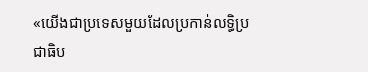«យើងជាប្រទេសមួយដែលប្រកាន់លទ្ធិប្រជាធិប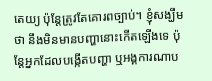តេយ្យ ប៉ុន្តែត្រូវតែគោរពច្បាប់។ ខ្ញុំសង្ឃឹមថា នឹងមិនមានបញ្ហានោះកើតឡើងទេ ប៉ុន្តែអ្នកដែលបង្កើតបញ្ហា ឬអង្គការណាប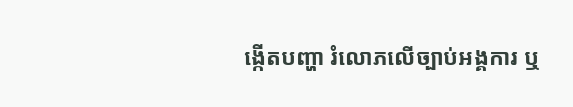ង្កើតបញ្ហា រំលោភលើច្បាប់អង្គការ ឬ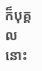ក៏បុគ្គលនោះ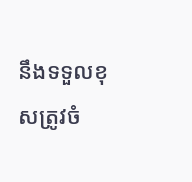នឹងទទួលខុសត្រូវចំ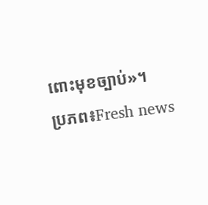ពោះមុខច្បាប់»។
ប្រភព៖Fresh news